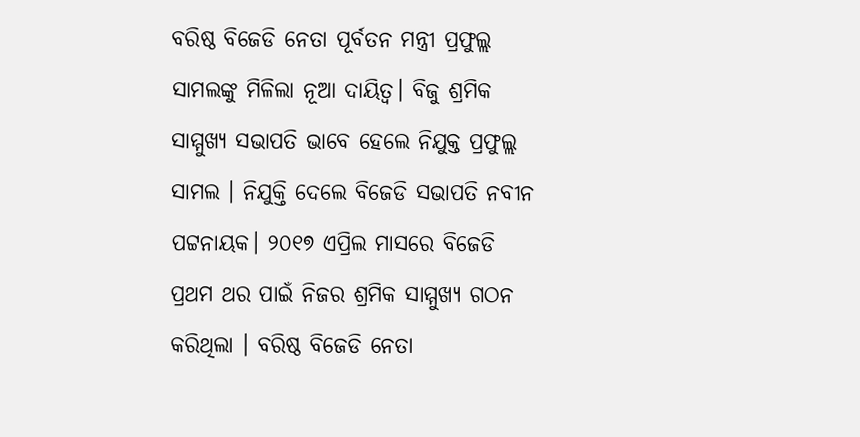ବରିଷ୍ଠ ବିଜେଡି ନେତା ପୂର୍ବତନ ମନ୍ତ୍ରୀ ପ୍ରଫୁଲ୍ଲ ସାମଲଙ୍କୁ ମିଳିଲା ନୂଆ ଦାୟିତ୍ବ। ବିଜୁ ଶ୍ରମିକ ସାମ୍ମୁଖ୍ୟ ସଭାପତି ଭାବେ ହେଲେ ନିଯୁକ୍ତ ପ୍ରଫୁଲ୍ଲ ସାମଲ । ନିଯୁକ୍ତି ଦେଲେ ବିଜେଡି ସଭାପତି ନବୀନ ପଟ୍ଟନାୟକ। ୨୦୧୭ ଏପ୍ରିଲ ମାସରେ ବିଜେଡି ପ୍ରଥମ ଥର ପାଇଁ ନିଜର ଶ୍ରମିକ ସାମ୍ମୁଖ୍ୟ ଗଠନ କରିଥିଲା । ବରିଷ୍ଠ ବିଜେଡି ନେତା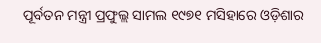ପୂର୍ବତନ ମନ୍ତ୍ରୀ ପ୍ରଫୁଲ୍ଲ ସାମଲ ୧୯୭୧ ମସିହାରେ ଓଡ଼ିଶାର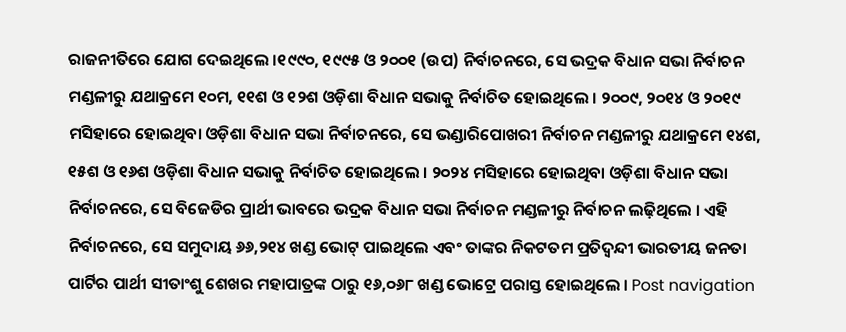ରାଜନୀତିରେ ଯୋଗ ଦେଇଥିଲେ ।୧୯୯୦, ୧୯୯୫ ଓ ୨୦୦୧ (ଉପ) ନିର୍ବାଚନରେ, ସେ ଭଦ୍ରକ ବିଧାନ ସଭା ନିର୍ବାଚନ ମଣ୍ଡଳୀରୁ ଯଥାକ୍ରମେ ୧୦ମ, ୧୧ଶ ଓ ୧୨ଶ ଓଡ଼ିଶା ବିଧାନ ସଭାକୁ ନିର୍ବାଚିତ ହୋଇଥିଲେ । ୨୦୦୯, ୨୦୧୪ ଓ ୨୦୧୯ ମସିହାରେ ହୋଇଥିବା ଓଡ଼ିଶା ବିଧାନ ସଭା ନିର୍ବାଚନରେ, ସେ ଭଣ୍ଡାରିପୋଖରୀ ନିର୍ବାଚନ ମଣ୍ଡଳୀରୁ ଯଥାକ୍ରମେ ୧୪ଶ, ୧୫ଶ ଓ ୧୬ଶ ଓଡ଼ିଶା ବିଧାନ ସଭାକୁ ନିର୍ବାଚିତ ହୋଇଥିଲେ । ୨୦୨୪ ମସିହାରେ ହୋଇଥିବା ଓଡ଼ିଶା ବିଧାନ ସଭା ନିର୍ବାଚନରେ, ସେ ବିଜେଡିର ପ୍ରାର୍ଥୀ ଭାବରେ ଭଦ୍ରକ ବିଧାନ ସଭା ନିର୍ବାଚନ ମଣ୍ଡଳୀରୁ ନିର୍ବାଚନ ଲଢ଼ିଥିଲେ । ଏହି ନିର୍ବାଚନରେ, ସେ ସମୁଦାୟ ୬୬,୨୧୪ ଖଣ୍ଡ ଭୋଟ୍ ପାଇଥିଲେ ଏବଂ ତାଙ୍କର ନିକଟତମ ପ୍ରତିଦ୍ୱନ୍ଦୀ ଭାରତୀୟ ଜନତା ପାର୍ଟିର ପାର୍ଥୀ ସୀତାଂଶୁ ଶେଖର ମହାପାତ୍ରଙ୍କ ଠାରୁ ୧୬,୦୬୮ ଖଣ୍ଡ ଭୋଟ୍ରେ ପରାସ୍ତ ହୋଇଥିଲେ । Post navigation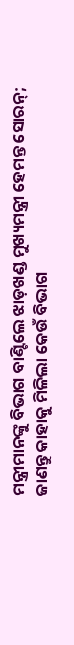ମନ୍ତ୍ରୀମାନଙ୍କୁ ବିଭାଗ ବାଣ୍ଟିଲେ ଝାଡ଼ଖଣ୍ଡ ମୁଖ୍ୟମନ୍ତ୍ରୀ ହେମନ୍ତ ସୋରନ୍; ଜାଣନ୍ତୁ କାହାକୁ ମିଳିଲା କେଉଁ ବିଭାଗ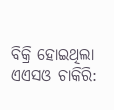ବିକ୍ରି ହୋଇଥିଲା ଏଏସଓ ଚାକିରି: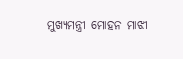ମୁଖ୍ୟମନ୍ତ୍ରୀ ମୋହନ ମାଝୀ